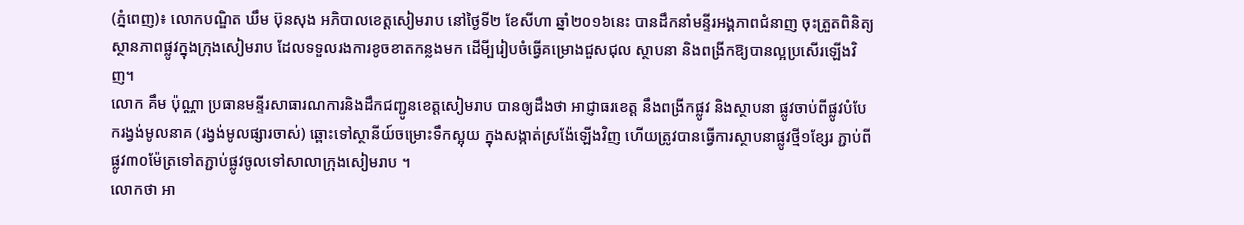(ភ្នំពេញ)៖ លោកបណ្ឌិត ឃឹម ប៊ុនសុង អភិបាលខេត្តសៀមរាប នៅថ្ងៃទី២ ខែសីហា ឆ្នាំ២០១៦នេះ បានដឹកនាំមន្ទីរអង្គភាពជំនាញ ចុះត្រួតពិនិត្យ ស្ថានភាពផ្លូវក្នុងក្រុងសៀមរាប ដែលទទួលរងការខូចខាតកន្លងមក ដើមី្បរៀបចំធ្វើគម្រោងជួសជុល ស្ថាបនា និងពង្រីកឱ្យបានល្អប្រសើរឡើងវិញ។
លោក គឹម ប៉ុណ្ណា ប្រធានមន្ទីរសាធារណការនិងដឹកជញ្ជូនខេត្តសៀមរាប បានឲ្យដឹងថា អាជ្ញាធរខេត្ត នឹងពង្រីកផ្លូវ និងស្ថាបនា ផ្លូវចាប់ពីផ្លូវបំបែករង្វង់មូលនាគ (រង្វង់មូលផ្សារចាស់) ឆ្ពោះទៅស្ថានីយ៍ចម្រោះទឹកស្អុយ ក្នុងសង្កាត់ស្រង៉ែឡើងវិញ ហើយត្រូវបានធ្វើការស្ថាបនាផ្លូវថ្មី១ខ្សែរ ភ្ជាប់ពីផ្លូវ៣០ម៉ែត្រទៅតភ្ជាប់ផ្លូវចូលទៅសាលាក្រុងសៀមរាប ។
លោកថា អា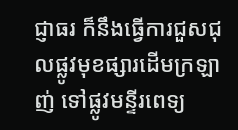ជ្ញាធរ ក៏នឹងធ្វើការជួសជុលផ្លូវមុខផ្សារដើមក្រឡាញ់ ទៅផ្លូវមន្ទីរពេទ្យ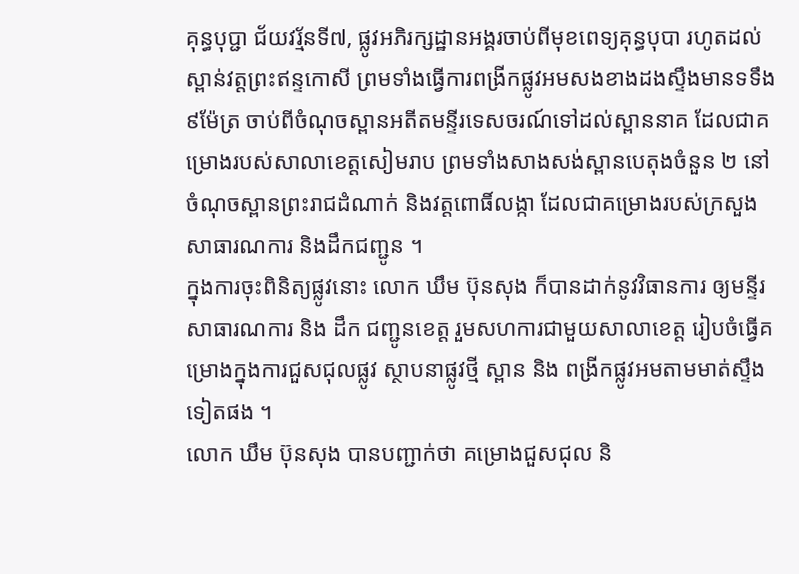គុន្ធបុប្ជា ជ័យវរ្ម័នទី៧, ផ្លូវអភិរក្សដ្ឋានអង្គរចាប់ពីមុខពេទ្យគុន្ធបុបា រហូតដល់ស្ពាន់វត្តព្រះឥន្ទកោសី ព្រមទាំងធ្វើការពង្រីកផ្លូវអមសងខាងដងស្ទឹងមានទទឹង ៩ម៉ែត្រ ចាប់ពីចំណុចស្ពានអតីតមន្ទីរទេសចរណ៍ទៅដល់ស្ពាននាគ ដែលជាគម្រោងរបស់សាលាខេត្តសៀមរាប ព្រមទាំងសាងសង់ស្ពានបេតុងចំនួន ២ នៅចំណុចស្ពានព្រះរាជដំណាក់ និងវត្តពោធិ៍លង្កា ដែលជាគម្រោងរបស់ក្រសួងសាធារណការ និងដឹកជញ្ជូន ។
ក្នុងការចុះពិនិត្យផ្លូវនោះ លោក ឃឹម ប៊ុនសុង ក៏បានដាក់នូវវិធានការ ឲ្យមន្ទីរសាធារណការ និង ដឹក ជញ្ជូនខេត្ត រួមសហការជាមួយសាលាខេត្ត រៀបចំធ្វើគម្រោងក្នុងការជួសជុលផ្លូវ ស្ថាបនាផ្លូវថ្មី ស្ពាន និង ពង្រីកផ្លូវអមតាមមាត់ស្ទឹងទៀតផង ។
លោក ឃឹម ប៊ុនសុង បានបញ្ជាក់ថា គម្រោងជួសជុល និ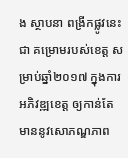ង ស្ថាបនា ពង្រីកផ្លូវនេះ ជា គម្រោមរបស់ខេត្ត សម្រាប់ឆ្នាំ២០១៧ ក្នុងការអភិវឌ្ឍខេត្ត ឲ្យកាន់តែមាននូវសោភណ្ឌភាព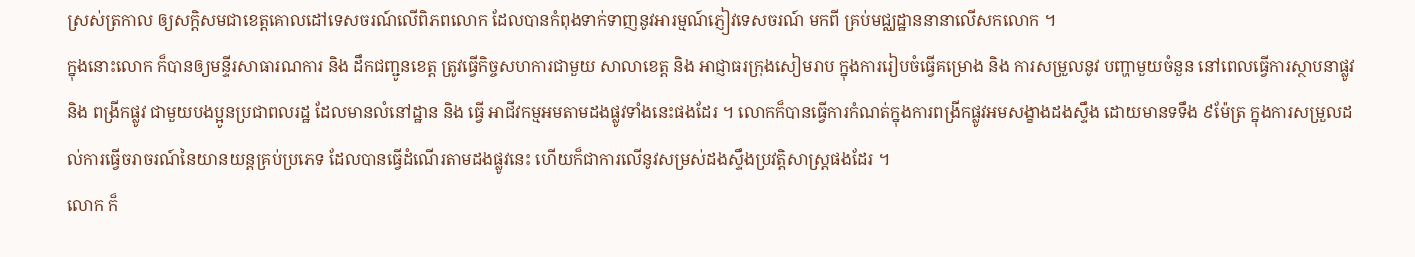ស្រស់ត្រកាល ឲ្យសក្តិសមជាខេត្តគោលដៅទេសចរណ៍លើពិភពលោក ដែលបានកំពុងទាក់ទាញនូវអារម្មណ៍ភ្ញៀវទេសចរណ៍ មកពី គ្រប់មជ្ឈដ្ឋាននានាលើសកលោក ។
ក្នុងនោះលោក ក៏បានឲ្យមន្ទីរសាធារណការ និង ដឹកជញ្ជូនខេត្ត ត្រូវធ្វើកិច្ចសហការជាមួយ សាលាខេត្ត និង អាជ្ញាធរក្រុងសៀមរាប ក្នុងការរៀបចំធ្វើគម្រោង និង ការសម្រួលនូវ បញ្ហាមួយចំនួន នៅពេលធ្វើការស្ថាបនាផ្លូវ និង ពង្រីកផ្លូវ ជាមួយបងប្អូនប្រជាពលរដ្ឋ ដែលមានលំនៅដ្ឋាន និង ធ្វើ អាជីវកម្មអមតាមដងផ្លូវទាំងនេះផងដែរ ។ លោកក៏បានធ្វើការកំណត់ក្នុងការពង្រីកផ្លូវអមសង្ខាងដងស្ទឹង ដោយមានទទឹង ៩ម៉ែត្រ ក្នុងការសម្រួលដល់ការធ្វើចរាចរណ៍នៃយានយន្តគ្រប់ប្រភេទ ដែលបានធ្វើដំណើរតាមដងផ្លូវនេះ ហើយក៏ជាការលើនូវសម្រស់ដងស្ទឹងប្រវត្តិសាស្ត្រផងដែរ ។
លោក ក៏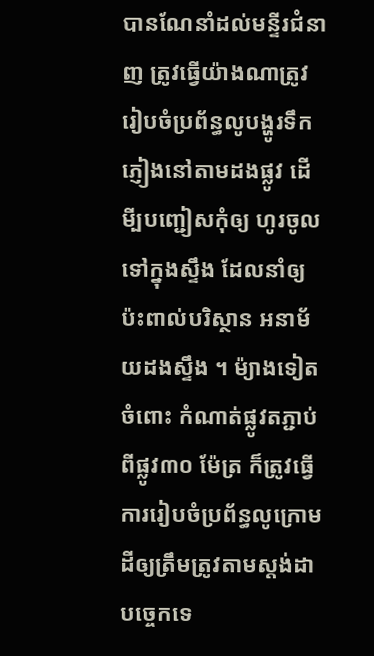បានណែនាំដល់មន្ទីរជំនាញ ត្រូវធ្វើយ៉ាងណាត្រូវរៀបចំប្រព័ន្ធលូបង្ហូរទឹកភ្ញៀងនៅតាមដងផ្លូវ ដើមី្បបញ្ជៀសកុំឲ្យ ហូរចូលទៅក្នុងស្ទឹង ដែលនាំឲ្យប៉ះពាល់បរិស្ថាន អនាម័យដងស្ទឹង ។ ម៉្យាងទៀតចំពោះ កំណាត់ផ្លូវតភ្ជាប់ពីផ្លូវ៣០ ម៉ែត្រ ក៏ត្រូវធ្វើការរៀបចំប្រព័ន្ធលូក្រោមដីឲ្យត្រឹមត្រូវតាមស្តង់ដា បច្ចេកទេ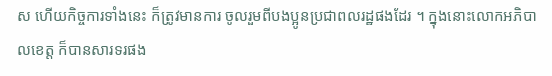ស ហើយកិច្ចការទាំងនេះ ក៏ត្រូវមានការ ចូលរួមពីបងប្អូនប្រជាពលរដ្ឋផងដែរ ។ ក្នុងនោះលោកអភិបាលខេត្ត ក៏បានសារទរផង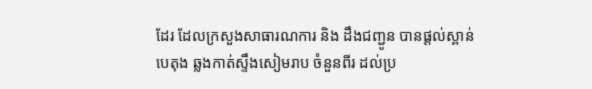ដែរ ដែលក្រសួងសាធារណការ និង ដឹងជញ្ជូន បានផ្តល់ស្ពាន់បេតុង ឆ្លងកាត់ស្ទឹងសៀមរាប ចំនួនពីរ ដល់ប្រ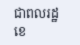ជាពលរដ្ឋខេ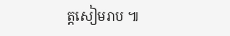ត្តសៀមរាប ៕